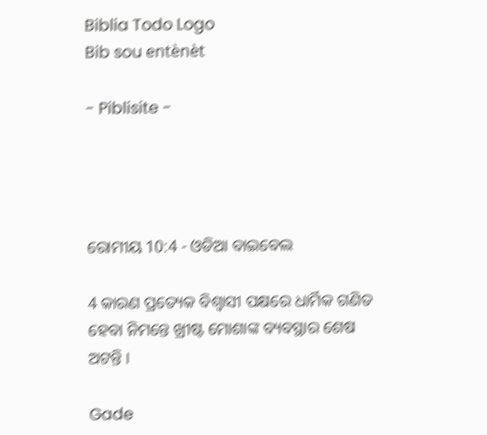Biblia Todo Logo
Bib sou entènèt

- Piblisite -




ରୋମୀୟ 10:4 - ଓଡିଆ ବାଇବେଲ

4 କାରଣ ପ୍ରତ୍ୟେକ ବିଶ୍ୱାସୀ ପକ୍ଷରେ ଧାର୍ମିକ ଗଣିତ ହେବା ନିମନ୍ତେ ଖ୍ରୀଷ୍ଟ ମୋଶାଙ୍କ ବ୍ୟବସ୍ଥାର ଶେଷ ଅଟନ୍ତି ।

Gade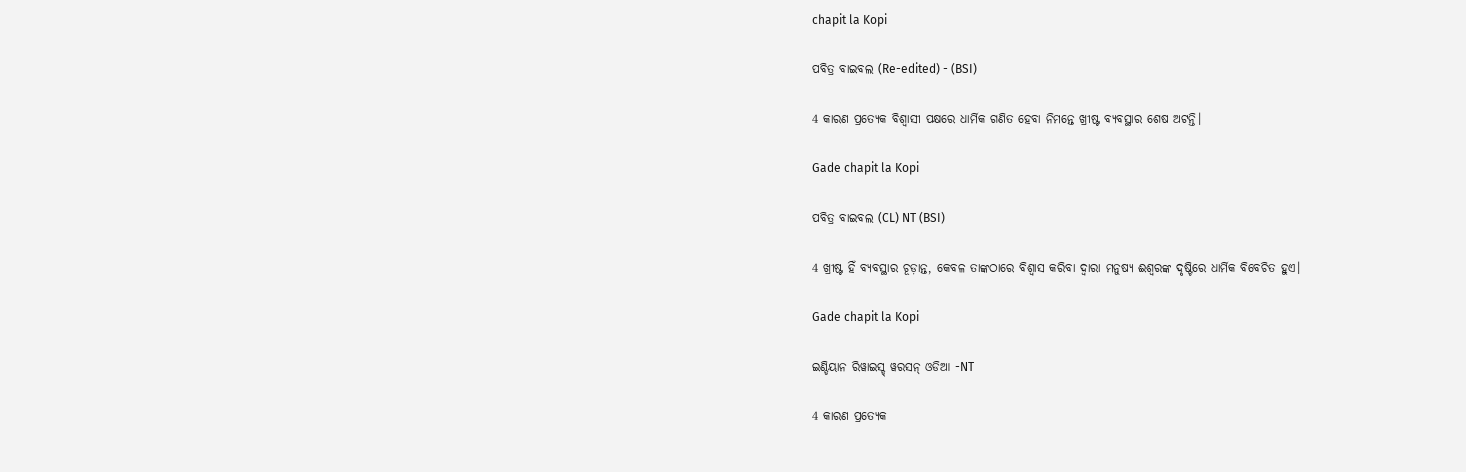chapit la Kopi

ପବିତ୍ର ବାଇବଲ (Re-edited) - (BSI)

4 କାରଣ ପ୍ରତ୍ୟେକ ବିଶ୍ଵାସୀ ପକ୍ଷରେ ଧାର୍ମିକ ଗଣିତ ହେବା ନିମନ୍ତେ ଖ୍ରୀଷ୍ଟ ବ୍ୟବସ୍ଥାର ଶେଷ ଅଟନ୍ତି।

Gade chapit la Kopi

ପବିତ୍ର ବାଇବଲ (CL) NT (BSI)

4 ଖ୍ରୀଷ୍ଟ ହିଁ ବ୍ୟବସ୍ଥାର ଚୂଡ଼ାନ୍ତ, କେବଳ ତାଙ୍କଠାରେ ବିଶ୍ୱାସ କରିବା ଦ୍ୱାରା ମନୁଷ୍ୟ ଈଶ୍ୱରଙ୍କ ଦୃଷ୍ଟିରେ ଧାର୍ମିକ ବିବେଚିତ ହୁଏ।

Gade chapit la Kopi

ଇଣ୍ଡିୟାନ ରିୱାଇସ୍ଡ୍ ୱରସନ୍ ଓଡିଆ -NT

4 କାରଣ ପ୍ରତ୍ୟେକ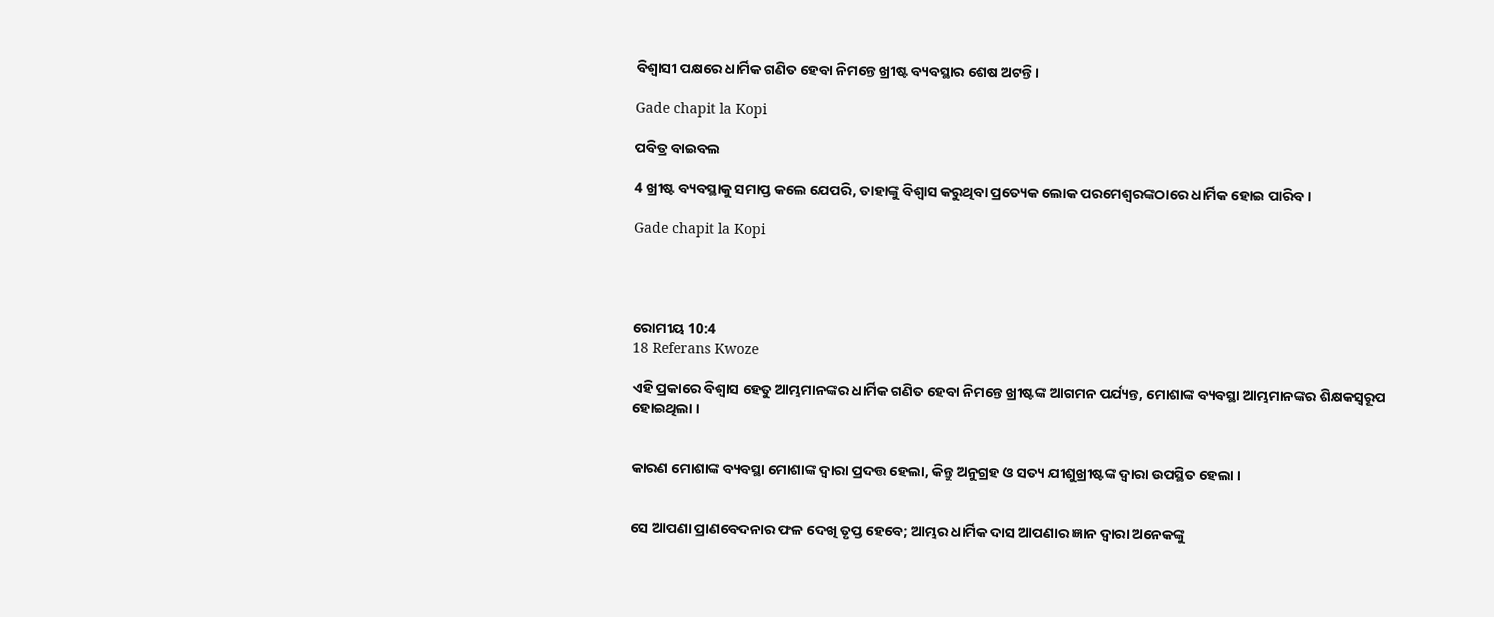ବିଶ୍ୱାସୀ ପକ୍ଷରେ ଧାର୍ମିକ ଗଣିତ ହେବା ନିମନ୍ତେ ଖ୍ରୀଷ୍ଟ ବ୍ୟବସ୍ଥାର ଶେଷ ଅଟନ୍ତି।

Gade chapit la Kopi

ପବିତ୍ର ବାଇବଲ

4 ଖ୍ରୀଷ୍ଟ ବ୍ୟବସ୍ଥାକୁ ସମାପ୍ତ କଲେ ଯେପରି, ତାହାଙ୍କୁ ବିଶ୍ୱାସ କରୁଥିବା ପ୍ରତ୍ୟେକ ଲୋକ ପରମେଶ୍ୱରଙ୍କଠାରେ ଧାର୍ମିକ ହୋଇ ପାରିବ।

Gade chapit la Kopi




ରୋମୀୟ 10:4
18 Referans Kwoze

ଏହି ପ୍ରକାରେ ବିଶ୍ୱାସ ହେତୁ ଆମ୍ଭମାନଙ୍କର ଧାର୍ମିକ ଗଣିତ ହେବା ନିମନ୍ତେ ଖ୍ରୀଷ୍ଟଙ୍କ ଆଗମନ ପର୍ଯ୍ୟନ୍ତ, ମୋଶାଙ୍କ ବ୍ୟବସ୍ଥା ଆମ୍ଭମାନଙ୍କର ଶିକ୍ଷକସ୍ୱରୂପ ହୋଇଥିଲା ।


କାରଣ ମୋଶାଙ୍କ ବ୍ୟବସ୍ଥା ମୋଶାଙ୍କ ଦ୍ୱାରା ପ୍ରଦତ୍ତ ହେଲା, କିନ୍ତୁ ଅନୁଗ୍ରହ ଓ ସତ୍ୟ ଯୀଶୁଖ୍ରୀଷ୍ଟଙ୍କ ଦ୍ୱାରା ଉପସ୍ଥିତ ହେଲା ।


ସେ ଆପଣା ପ୍ରାଣବେଦନାର ଫଳ ଦେଖି ତୃପ୍ତ ହେବେ; ଆମ୍ଭର ଧାର୍ମିକ ଦାସ ଆପଣାର ଜ୍ଞାନ ଦ୍ୱାରା ଅନେକଙ୍କୁ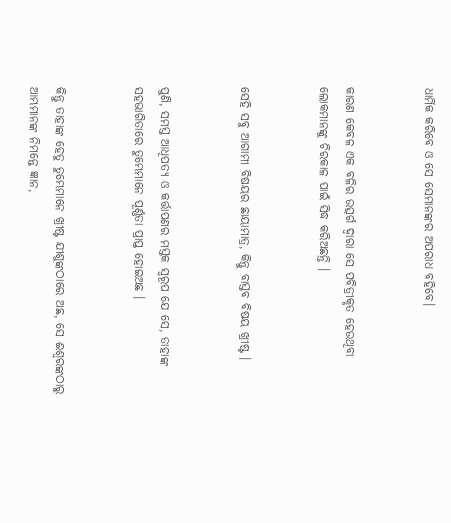ଧାର୍ମିକ କରିବେ ଓ ସେ ସେମାନଙ୍କର ଅପରାଧ ବହିବେ।


କାରଣ କେବଳ ଏକ ବଳିର ଉତ୍ସର୍ଗ ଦ୍ୱାରା ସେ ପବିତ୍ରୀକୃତ ହେଉଥିବା ଲୋକମାନଙ୍କୁ ଚିରକାଳ ପାଇଁ ସିଦ୍ଧ କରିଅଛନ୍ତି ।


ସେହି ସବୁ ଆଗାମୀ ବିଷୟର ଛାୟାମାତ୍ର, କିନ୍ତୁ ବାସ୍ତବ ବିଷୟ ଖ୍ରୀଷ୍ଟ ।


ପୁଣି, ସମସ୍ତ ଆଧିପତ୍ୟ ଓ କର୍ତ୍ତାପଣର ମସ୍ତକ ସ୍ୱରୂପ ଯେ ସେ, ତାହାଙ୍କ ସହଭାଗିତାରେ ତୁମ୍ଭେମାନେ ପୂର୍ଣ୍ଣତା ପ୍ରାପ୍ତ ହୋଇଅଛ ।


କିନ୍ତୁ ତାହାଙ୍କ ହେତୁ ତୁମ୍ଭେମାନେ ଖ୍ରୀଷ୍ଟ ଯୀଶୁଙ୍କଠାରେ ଅଛ, ସେ ଈଶ୍ୱରଙ୍କଠାରୁ ଆମ୍ଭମାନଙ୍କ ନିମନ୍ତେ ଜ୍ଞାନ,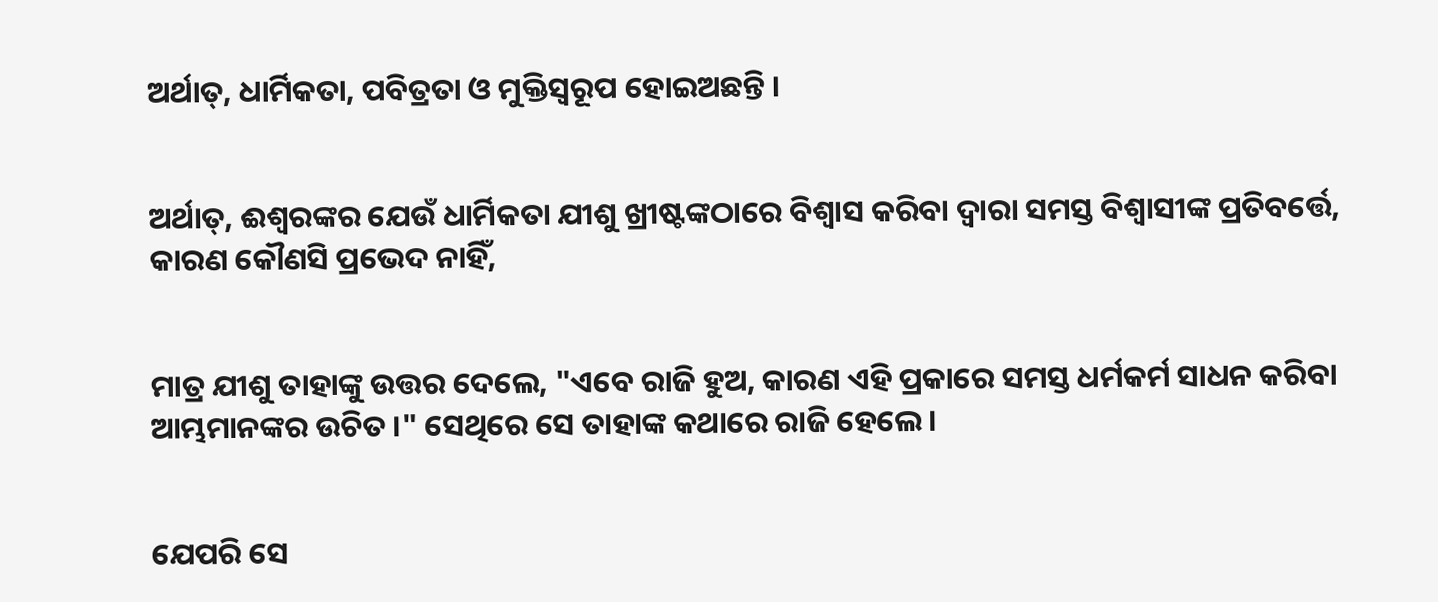ଅର୍ଥାତ୍‍, ଧାର୍ମିକତା, ପବିତ୍ରତା ଓ ମୁକ୍ତିସ୍ୱରୂପ ହୋଇଅଛନ୍ତି ।


ଅର୍ଥାତ୍‍, ଈଶ୍ୱରଙ୍କର ଯେଉଁ ଧାର୍ମିକତା ଯୀଶୁ ଖ୍ରୀଷ୍ଟଙ୍କଠାରେ ବିଶ୍ୱାସ କରିବା ଦ୍ୱାରା ସମସ୍ତ ବିଶ୍ୱାସୀଙ୍କ ପ୍ରତିବର୍ତ୍ତେ, କାରଣ କୌଣସି ପ୍ରଭେଦ ନାହିଁ,


ମାତ୍ର ଯୀଶୁ ତାହାଙ୍କୁ ଉତ୍ତର ଦେଲେ, "ଏବେ ରାଜି ହୁଅ, କାରଣ ଏହି ପ୍ରକାରେ ସମସ୍ତ ଧର୍ମକର୍ମ ସାଧନ କରିବା ଆମ୍ଭମାନଙ୍କର ଉଚିତ ।" ସେଥିରେ ସେ ତାହାଙ୍କ କଥାରେ ରାଜି ହେଲେ ।


ଯେପରି ସେ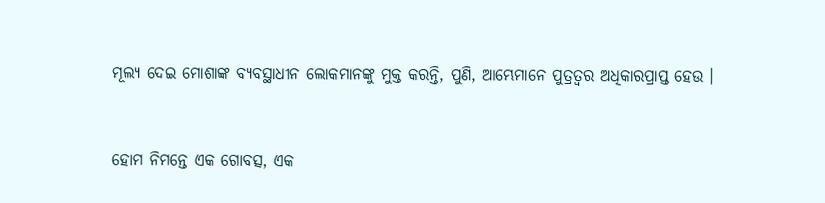ମୂଲ୍ୟ ଦେଇ ମୋଶାଙ୍କ ବ୍ୟବସ୍ଥାଧୀନ ଲୋକମାନଙ୍କୁ ମୁକ୍ତ କରନ୍ତି, ପୁଣି, ଆମ୍ଭେମାନେ ପୁତ୍ରତ୍ୱର ଅଧିକାରପ୍ରାପ୍ତ ହେଉ ।


ହୋମ ନିମନ୍ତେ ଏକ ଗୋବତ୍ସ, ଏକ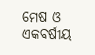ମେଷ ଓ ଏକବର୍ଷୀୟ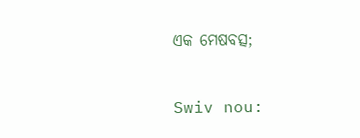ଏକ ମେଷବତ୍ସ;


Swiv nou: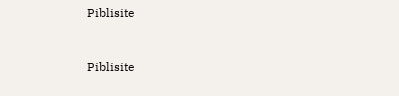Piblisite


Piblisite